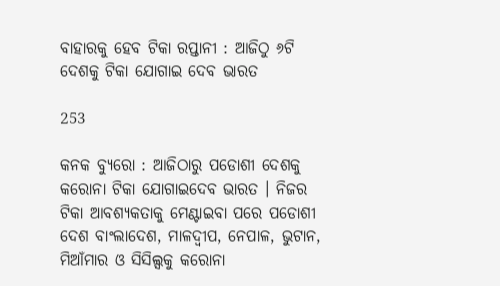ବାହାରକୁ ହେବ ଟିକା ରପ୍ତାନୀ : ଆଜିଠୁ ୬ଟି ଦେଶକୁ ଟିକା ଯୋଗାଇ ଦେବ ଭାରତ

253

କନକ ବ୍ୟୁରୋ : ଆଜିଠାରୁ ପଡୋଶୀ ଦେଶକୁ କରୋନା ଟିକା ଯୋଗାଇଦେବ ଭାରତ । ନିଜର ଟିକା ଆବଶ୍ୟକତାକୁ ମେଣ୍ଟାଇବା ପରେ ପଡୋଶୀ ଦେଶ ବାଂଲାଦେଶ, ମାଳଦ୍ୱୀପ, ନେପାଳ, ଭୁଟାନ, ମିଆଁମାର ଓ ସିସିଲ୍ସକୁ କରୋନା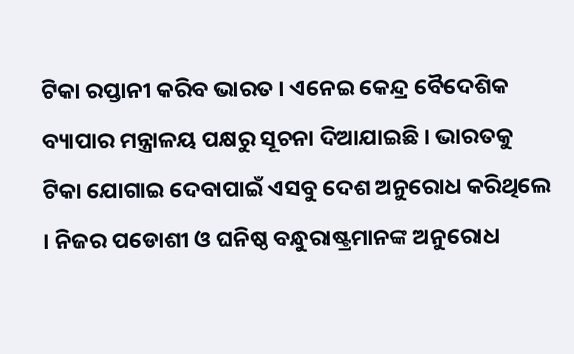ଟିକା ରପ୍ତାନୀ କରିବ ଭାରତ । ଏନେଇ କେନ୍ଦ୍ର ବୈଦେଶିକ ବ୍ୟାପାର ମନ୍ତ୍ରାଳୟ ପକ୍ଷରୁ ସୂଚନା ଦିଆଯାଇଛି । ଭାରତକୁ ଟିକା ଯୋଗାଇ ଦେବାପାଇଁ ଏସବୁ ଦେଶ ଅନୁରୋଧ କରିଥିଲେ । ନିଜର ପଡୋଶୀ ଓ ଘନିଷ୍ଠ ବନ୍ଧୁରାଷ୍ଟ୍ରମାନଙ୍କ ଅନୁରୋଧ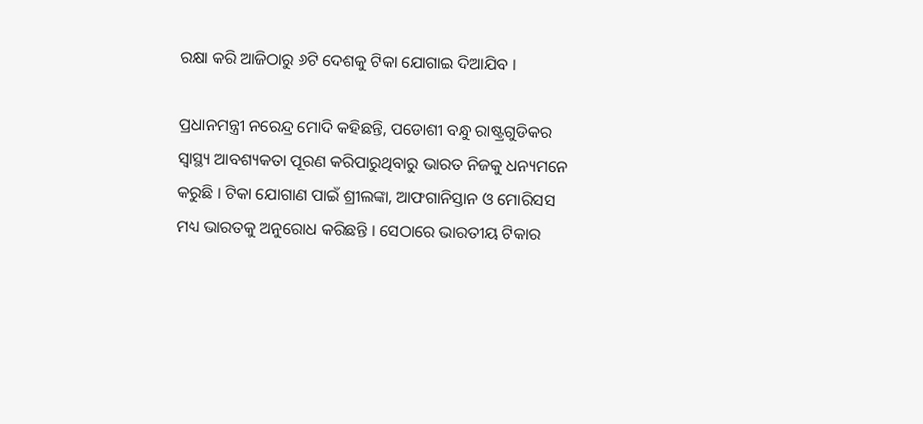ରକ୍ଷା କରି ଆଜିଠାରୁ ୬ଟି ଦେଶକୁ ଟିକା ଯୋଗାଇ ଦିଆଯିବ ।

ପ୍ରଧାନମନ୍ତ୍ରୀ ନରେନ୍ଦ୍ର ମୋଦି କହିଛନ୍ତି, ପଡୋଶୀ ବନ୍ଧୁ ରାଷ୍ଟ୍ରଗୁଡିକର ସ୍ୱାସ୍ଥ୍ୟ ଆବଶ୍ୟକତା ପୂରଣ କରିପାରୁଥିବାରୁ ଭାରତ ନିଜକୁ ଧନ୍ୟମନେ କରୁଛି । ଟିକା ଯୋଗାଣ ପାଇଁ ଶ୍ରୀଲଙ୍କା, ଆଫଗାନିସ୍ତାନ ଓ ମୋରିସସ ମଧ୍ୟ ଭାରତକୁ ଅନୁରୋଧ କରିଛନ୍ତି । ସେଠାରେ ଭାରତୀୟ ଟିକାର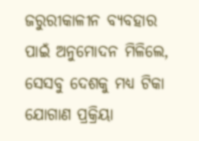ଜରୁରୀକାଳୀନ ବ୍ୟବହାର ପାଇଁ ଅନୁମୋଦନ ମିଳିଲେ, ସେସବୁ ଦେଶକୁ ମଧ୍ୟ ଟିକା ଯୋଗାଣ ପ୍ରକ୍ରିୟା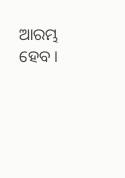ଆରମ୍ଭ ହେବ ।